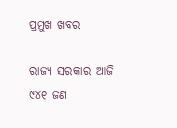ପ୍ରମୁଖ ଖବର

ରାଜ୍ୟ ସରକାର ଆଜି ୯୪୧ ଜଣ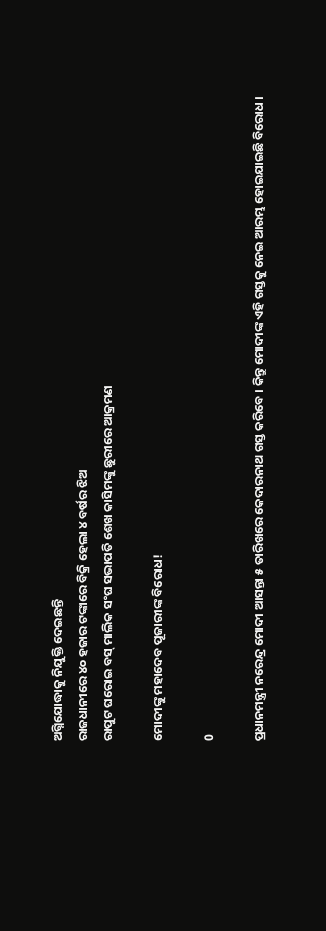ଅଗ୍ନିଯୋଦ୍ଧାକୁ ନିଯୁକ୍ତି ଦେଇଛନ୍ତି
ରାଜଧାନୀରେ ୪୦ ହଜାର ଟଙ୍କାରେ ବିକ୍ରି ହେଲା ୪ ବର୍ଷର ଝିଅ
ରାପୁଟ ଘରୋଇ ବସ୍‌ ମାଲିକ ସଂଘ ସଭାପତି ଶେଖ କାସିମଙ୍କୁ ଛୁରୀରେ ଆକ୍ରମଣ

ମୋଦୀଙ୍କୁ ମହାଦେବ ପୂଜାରୀଙ୍କ ବିରୋଧ!

0

ପ୍ରଧାନମନ୍ତ୍ରୀ ନରେନ୍ଦ୍ର ମୋଦୀ ଆସନ୍ତା ୫ ତାରିଖରେ କେଦାରନାଥ ଗସ୍ତ କରିବେ । କିନ୍ତୁ ମୋଦୀଙ୍କ ଏହି ଗସ୍ତକୁ ନେଇ ଆରମ୍ଭ ହୋଇଯାଇଛି ବିରୋଧ ।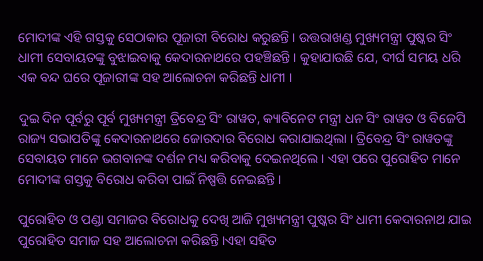ମୋଦୀଙ୍କ ଏହି ଗସ୍ତକୁ ସେଠାକାର ପୂଜାରୀ ବିରୋଧ କରୁଛନ୍ତି । ଉତ୍ତରାଖଣ୍ଡ ମୁଖ୍ୟମନ୍ତ୍ରୀ ପୁଷ୍କର ସିଂ ଧାମୀ ସେବାୟତଙ୍କୁ ବୁଝାଇବାକୁ କେଦାରନାଥରେ ପହଞ୍ଚିଛନ୍ତି । କୁହାଯାଉଛି ଯେ, ଦୀର୍ଘ ସମୟ ଧରି ଏକ ବନ୍ଦ ଘରେ ପୂଜାରୀଙ୍କ ସହ ଆଲୋଚନା କରିଛନ୍ତି ଧାମୀ ।

ଦୁଇ ଦିନ ପୂର୍ବରୁ ପୂର୍ବ ମୁଖ୍ୟମନ୍ତ୍ରୀ ତ୍ରିବେନ୍ଦ୍ର ସିଂ ରାୱତ, କ୍ୟାବିନେଟ ମନ୍ତ୍ରୀ ଧନ ସିଂ ରାୱତ ଓ ବିଜେପି ରାଜ୍ୟ ସଭାପତିଙ୍କୁ କେଦାରନାଥରେ ଜୋରଦାର ବିରୋଧ କରାଯାଇଥିଲା । ତ୍ରିବେନ୍ଦ୍ର ସିଂ ରାୱତଙ୍କୁ ସେବାୟତ ମାନେ ଭଗବାନଙ୍କ ଦର୍ଶନ ମଧ୍ୟ କରିବାକୁ ଦେଇନଥିଲେ । ଏହା ପରେ ପୁରୋହିତ ମାନେ ମୋଦୀଙ୍କ ଗସ୍ତକୁ ବିରୋଧ କରିବା ପାଇଁ ନିଷ୍ପତ୍ତି ନେଇଛନ୍ତି ।

ପୁରୋହିତ ଓ ପଣ୍ଡା ସମାଜର ବିରୋଧକୁ ଦେଖି ଆଜି ମୁଖ୍ୟମନ୍ତ୍ରୀ ପୁଷ୍କର ସିଂ ଧାମୀ କେଦାରନାଥ ଯାଇ ପୁରୋହିତ ସମାଜ ସହ ଆଲୋଚନା କରିଛନ୍ତି ।ଏହା ସହିତ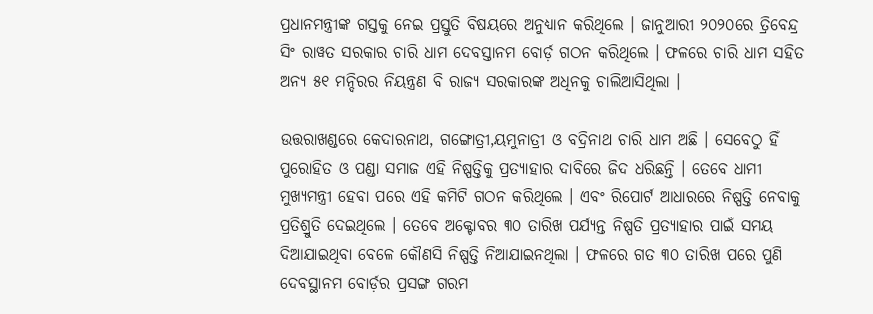ପ୍ରଧାନମନ୍ତ୍ରୀଙ୍କ ଗସ୍ତକୁ ନେଇ ପ୍ରସ୍ତୁତି ବିଷୟରେ ଅନୁଧ୍ୟାନ କରିଥିଲେ । ଜାନୁଆରୀ ୨୦୨୦ରେ ତ୍ରିବେନ୍ଦ୍ର ସିଂ ରାୱତ ସରକାର ଚାରି ଧାମ ଦେବସ୍ତାନମ ବୋର୍ଡ଼ ଗଠନ କରିଥିଲେ । ଫଳରେ ଚାରି ଧାମ ସହିତ ଅନ୍ୟ ୫୧ ମନ୍ଦିରର ନିୟନ୍ତ୍ରଣ ବି ରାଜ୍ୟ ସରକାରଙ୍କ ଅଧିନକୁ ଚାଲିଆସିଥିଲା ।

ଉତ୍ତରାଖଣ୍ଡରେ କେଦାରନାଥ, ଗଙ୍ଗୋତ୍ରୀ,ୟମୁନାତ୍ରୀ ଓ ବଦ୍ରିନାଥ ଚାରି ଧାମ ଅଛି । ସେବେଠୁ ହିଁ ପୁରୋହିତ ଓ ପଣ୍ଡା ସମାଜ ଏହି ନିଷ୍ପତ୍ତିକୁ ପ୍ରତ୍ୟାହାର ଦାବିରେ ଜିଦ ଧରିଛନ୍ତି । ତେବେ ଧାମୀ ମୁଖ୍ୟମନ୍ତ୍ରୀ ହେବା ପରେ ଏହି କମିଟି ଗଠନ କରିଥିଲେ । ଏବଂ ରିପୋର୍ଟ ଆଧାରରେ ନିଷ୍ପତ୍ତି ନେବାକୁ ପ୍ରତିଶ୍ରୁତି ଦେଇଥିଲେ । ତେବେ ଅକ୍ଟୋବର ୩୦ ତାରିଖ ପର୍ଯ୍ୟନ୍ତ ନିଷ୍ପତି ପ୍ରତ୍ୟାହାର ପାଇଁ ସମୟ ଦିଆଯାଇଥିବା ବେଳେ କୌଣସି ନିଷ୍ପତ୍ତି ନିଆଯାଇନଥିଲା । ଫଳରେ ଗତ ୩୦ ତାରିଖ ପରେ ପୁଣି ଦେବସ୍ଥାନମ ବୋର୍ଡ଼ର ପ୍ରସଙ୍ଗ ଗରମ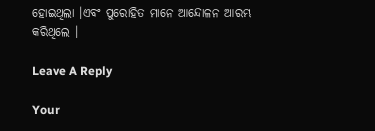ହୋଇଥିଲା ।ଏବଂ ପୁରୋହିତ ମାନେ ଆନ୍ଦୋଳନ ଆରମ୍ଭ କରିଥିଲେ ।

Leave A Reply

Your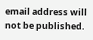email address will not be published.